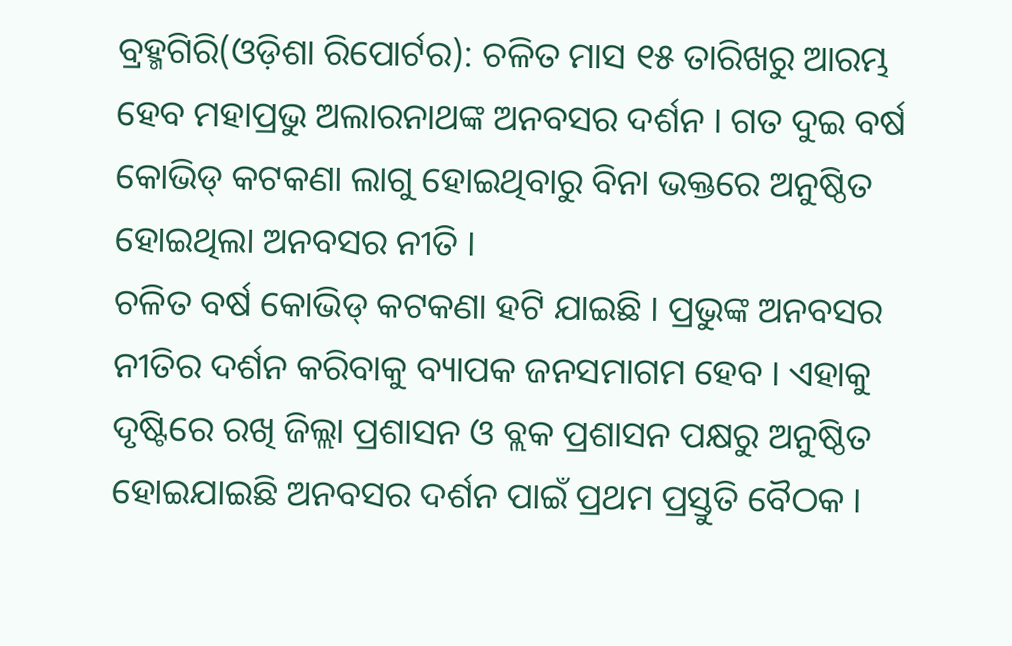ବ୍ରହ୍ମଗିରି(ଓଡ଼ିଶା ରିପୋର୍ଟର): ଚଳିତ ମାସ ୧୫ ତାରିଖରୁ ଆରମ୍ଭ ହେବ ମହାପ୍ରଭୁ ଅଲାରନାଥଙ୍କ ଅନବସର ଦର୍ଶନ । ଗତ ଦୁଇ ବର୍ଷ କୋଭିଡ୍ କଟକଣା ଲାଗୁ ହୋଇଥିବାରୁ ବିନା ଭକ୍ତରେ ଅନୁଷ୍ଠିତ ହୋଇଥିଲା ଅନବସର ନୀତି ।
ଚଳିତ ବର୍ଷ କୋଭିଡ୍ କଟକଣା ହଟି ଯାଇଛି । ପ୍ରଭୁଙ୍କ ଅନବସର ନୀତିର ଦର୍ଶନ କରିବାକୁ ବ୍ୟାପକ ଜନସମାଗମ ହେବ । ଏହାକୁ ଦୃଷ୍ଟିରେ ରଖି ଜିଲ୍ଲା ପ୍ରଶାସନ ଓ ବ୍ଲକ ପ୍ରଶାସନ ପକ୍ଷରୁ ଅନୁଷ୍ଠିତ ହୋଇଯାଇଛି ଅନବସର ଦର୍ଶନ ପାଇଁ ପ୍ରଥମ ପ୍ରସ୍ତୁତି ବୈଠକ ।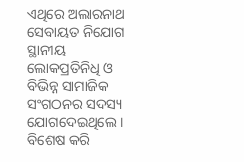ଏଥିରେ ଅଲାରନାଥ ସେବାୟତ ନିଯୋଗ ସ୍ଥାନୀୟ ଲୋକପ୍ରତିନିଧି ଓ ବିଭିନ୍ନ ସାମାଜିକ ସଂଗଠନର ସଦସ୍ୟ ଯୋଗଦେଇଥିଲେ ।
ବିଶେଷ କରି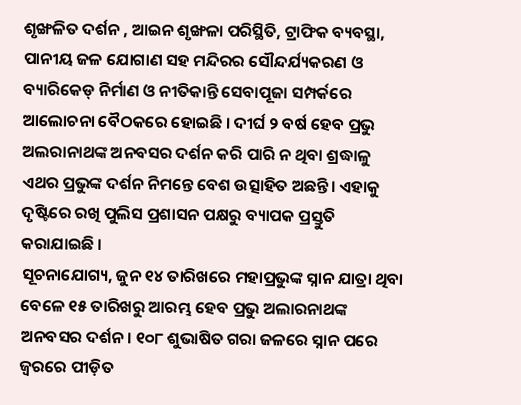ଶୃଙ୍ଖଳିତ ଦର୍ଶନ , ଆଇନ ଶୃଙ୍ଖଳା ପରିସ୍ଥିତି, ଟ୍ରାଫିକ ବ୍ୟବସ୍ଥା, ପାନୀୟ ଜଳ ଯୋଗାଣ ସହ ମନ୍ଦିରର ସୌନ୍ଦର୍ଯ୍ୟକରଣ ଓ ବ୍ୟାରିକେଡ୍ ନିର୍ମାଣ ଓ ନୀତିକାନ୍ତି ସେବାପୂଜା ସମ୍ପର୍କରେ ଆଲୋଚନା ବୈଠକରେ ହୋଇଛି । ଦୀର୍ଘ ୨ ବର୍ଷ ହେବ ପ୍ରଭୁ ଅଲରାନାଥଙ୍କ ଅନବସର ଦର୍ଶନ କରି ପାରି ନ ଥିବା ଶ୍ରଦ୍ଧାଳୁ ଏଥର ପ୍ରଭୁଙ୍କ ଦର୍ଶନ ନିମନ୍ତେ ବେଶ ଉତ୍ସାହିତ ଅଛନ୍ତି। ଏହାକୁ ଦୃଷ୍ଟିରେ ରଖି ପୁଲିସ ପ୍ରଶାସନ ପକ୍ଷରୁ ବ୍ୟାପକ ପ୍ରସ୍ତୁତି କରାଯାଇଛି ।
ସୂଚନାଯୋଗ୍ୟ, ଜୁନ ୧୪ ତାରିଖରେ ମହାପ୍ରଭୁଙ୍କ ସ୍ନାନ ଯାତ୍ରା ଥିବା ବେଳେ ୧୫ ତାରିଖରୁ ଆରମ୍ଭ ହେବ ପ୍ରଭୁ ଅଲାରନାଥଙ୍କ ଅନବସର ଦର୍ଶନ। ୧୦୮ ଶୁଭାଷିତ ଗରା ଜଳରେ ସ୍ନାନ ପରେ ଜ୍ୱରରେ ପୀଡ଼ିତ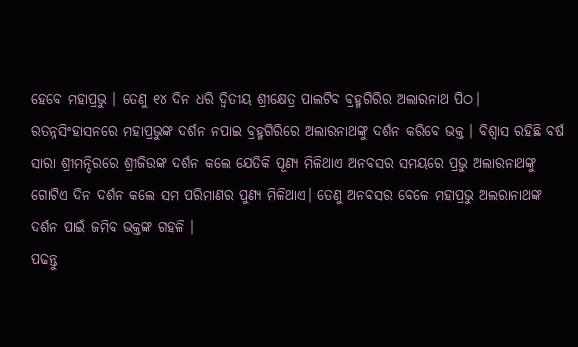ହେବେ ମହାପ୍ରଭୁ । ତେଣୁ ୧୪ ଦିନ ଧରି ଦ୍ୱିତୀୟ ଶ୍ରୀକ୍ଷେତ୍ର ପାଲଟିବ ବ୍ରହ୍ମଗିରିର ଅଲାରନାଥ ପିଠ। ରତନ୍ନସିଂହାସନରେ ମହାପ୍ରଭୁଙ୍କ ଦର୍ଶନ ନପାଇ ବ୍ରହ୍ମଗିରିରେ ଅଲାରନାଥଙ୍କୁ ଦର୍ଶନ କରିବେ ଭକ୍ତ । ବିଶ୍ୱାସ ରହିଛି ବର୍ଷ ସାରା ଶ୍ରୀମନ୍ଦିରରେ ଶ୍ରୀଜିଉଙ୍କ ଦର୍ଶନ କଲେ ଯେତିକି ପୂଣ୍ୟ ମିଳିଥାଏ ଅନବସର ସମୟରେ ପ୍ରଭୁ ଅଲାରନାଥଙ୍କୁ ଗୋଟିଏ ଦିନ ଦର୍ଶନ କଲେ ସମ ପରିମାଣର ପୁଣ୍ୟ ମିଳିଥାଏ। ତେଣୁ ଅନବସର ବେଳେ ମହାପ୍ରଭୁ ଅଲରାନାଥଙ୍କ ଦର୍ଶନ ପାଇଁ ଜମିବ ଭକ୍ତଙ୍କ ଗହଳି ।
ପଢନ୍ତୁ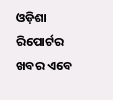ଓଡ଼ିଶା ରିପୋର୍ଟର ଖବର ଏବେ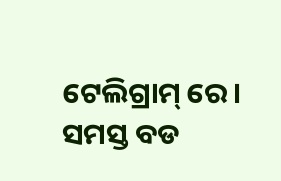ଟେଲିଗ୍ରାମ୍ ରେ। ସମସ୍ତ ବଡ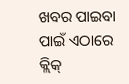ଖବର ପାଇବା ପାଇଁ ଏଠାରେ କ୍ଲିକ୍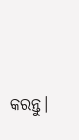କରନ୍ତୁ।